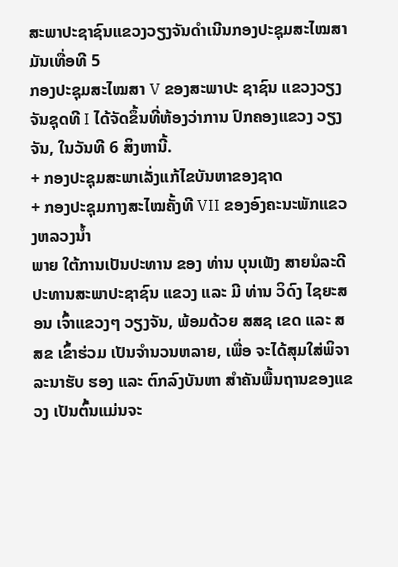ສະພາປະຊາຊົນແຂວງວຽງຈັນດຳເນີນກອງປະຊຸມສະໄໝສາມັນເທື່ອທີ 5
ກອງປະຊຸມສະໄໝສາ V ຂອງສະພາປະ ຊາຊົນ ແຂວງວຽງຈັນຊຸດທີ I ໄດ້ຈັດຂຶ້ນທີ່ຫ້ອງວ່າການ ປົກຄອງແຂວງ ວຽງຈັນ, ໃນວັນທີ 6 ສິງຫານີ້.
+ ກອງປະຊຸມສະພາເລັ່ງແກ້ໄຂບັນຫາຂອງຊາດ
+ ກອງປະຊຸມກາງສະໄໝຄັ້ງທີ VII ຂອງອົງຄະນະພັກແຂວງຫລວງນ້ຳ
ພາຍ ໃຕ້ການເປັນປະທານ ຂອງ ທ່ານ ບຸນເພັງ ສາຍນໍລະດີ ປະທານສະພາປະຊາຊົນ ແຂວງ ແລະ ມີ ທ່ານ ວິດົງ ໄຊຍະສອນ ເຈົ້າແຂວງໆ ວຽງຈັນ, ພ້ອມດ້ວຍ ສສຊ ເຂດ ແລະ ສສຂ ເຂົ້າຮ່ວມ ເປັນຈຳນວນຫລາຍ, ເພື່ອ ຈະໄດ້ສຸມໃສ່ພິຈາລະນາຮັບ ຮອງ ແລະ ຕົກລົງບັນຫາ ສຳຄັນພື້ນຖານຂອງແຂວງ ເປັນຕົ້ນແມ່ນຈະ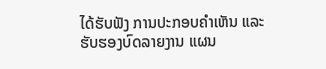ໄດ້ຮັບຟັງ ການປະກອບຄຳເຫັນ ແລະ ຮັບຮອງບົດລາຍງານ ແຜນ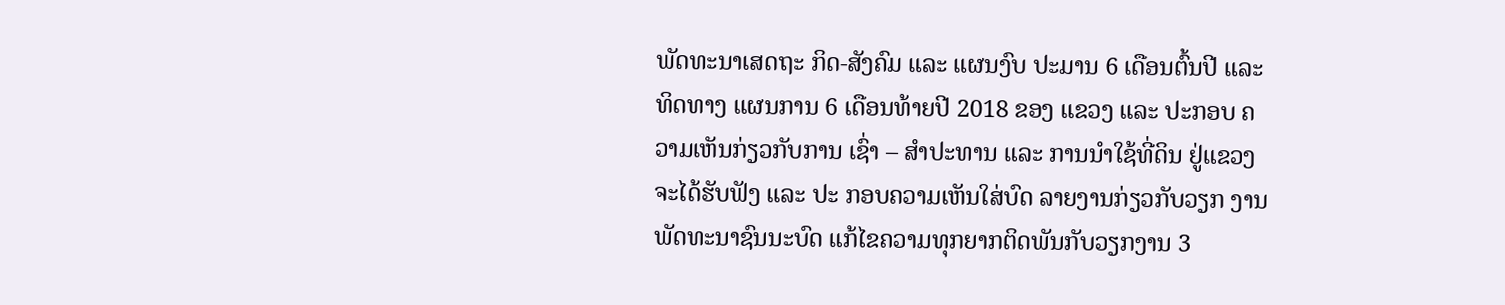ພັດທະນາເສດຖະ ກິດ-ສັງຄົມ ແລະ ແຜນງົບ ປະມານ 6 ເດືອນຕົ້ນປີ ແລະ ທິດທາງ ແຜນການ 6 ເດືອນທ້າຍປີ 2018 ຂອງ ແຂວງ ແລະ ປະກອບ ຄວາມເຫັນກ່ຽວກັບການ ເຊົ່າ – ສໍາປະທານ ແລະ ການນໍາໃຊ້ທີ່ດິນ ຢູ່ແຂວງ ຈະໄດ້ຮັບຟັງ ແລະ ປະ ກອບຄວາມເຫັນໃສ່ບົດ ລາຍງານກ່ຽວກັບວຽກ ງານພັດທະນາຊົນນະບົດ ແກ້ໄຂຄວາມທຸກຍາກຕິດພັນກັບວຽກງານ 3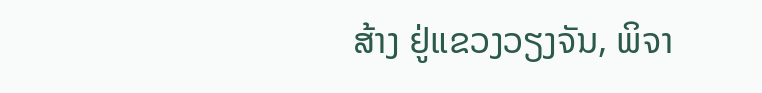ສ້າງ ຢູ່ແຂວງວຽງຈັນ, ພິຈາ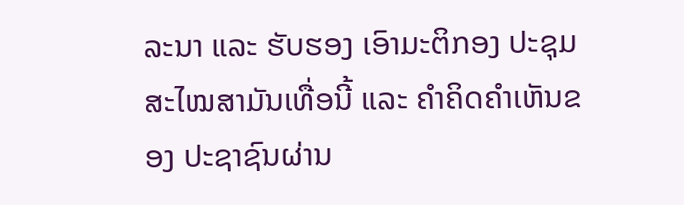ລະນາ ແລະ ຮັບຮອງ ເອົາມະຕິກອງ ປະຊຸມສະໄໝສາມັນເທື່ອນີ້ ແລະ ຄຳຄິດຄຳເຫັນຂອງ ປະຊາຊົນຜ່ານ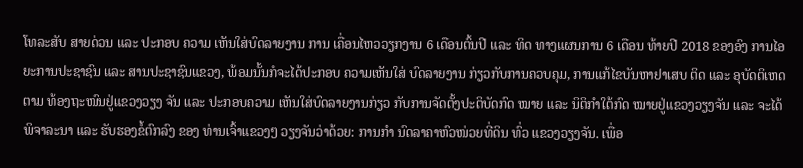ໂທລະສັບ ສາຍດ່ວນ ແລະ ປະກອບ ຄວາມ ເຫັນໃສ່ບົດລາຍງານ ການ ເຄື່ອນໄຫວວຽກງານ 6 ເດືອນຕົ້ນປີ ແລະ ທິດ ທາງແຜນການ 6 ເດືອນ ທ້າຍປີ 2018 ຂອງອົງ ການໄອຍະການປະຊາຊົນ ແລະ ສານປະຊາຊົນແຂວງ, ພ້ອມນັ້ນກໍຈະໄດ້ປະກອບ ຄວາມເຫັນໃສ່ ບົດລາຍງານ ກ່ຽວກັບການຄວບຄຸມ, ການແກ້ໄຂບັນຫາຢາເສບ ຕິດ ແລະ ອຸບັດຕິເຫດຕາມ ທ້ອງຖະໜົນຢູ່ແຂວງວຽງ ຈັນ ແລະ ປະກອບຄວາມ ເຫັນໃສ່ບົດລາຍງານກ່ຽວ ກັບການຈັດຕັ້ງປະຕິບັດກົດ ໝາຍ ແລະ ນິຕິກຳໃຕ້ກົດ ໝາຍຢູ່ແຂວງວຽງຈັນ ແລະ ຈະໄດ້ພິຈາລະນາ ແລະ ຮັບຮອງຂໍ້ຕົກລົງ ຂອງ ທ່ານເຈົ້າແຂວງໆ ວຽງຈັນວ່າດ້ວຍ: ການກຳ ນົດລາຄາຫົວໜ່ວຍທີ່ດິນ ທົ່ວ ແຂວງວຽງຈັນ. ເພື່ອ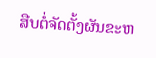ສືບຕໍ່ຈັດຕັ້ງຜັນຂະຫ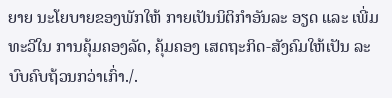ຍາຍ ນະໂຍບາຍຂອງພັກໃຫ້ ກາຍເປັນນິຕິກຳອັນລະ ອຽດ ແລະ ເພີ່ມທະວີໃນ ການຄຸ້ມຄອງລັດ, ຄຸ້ມຄອງ ເສດຖະກິດ-ສັງຄົມໃຫ້ເປັນ ລະບົບຄົບຖ້ວນກວ່າເກົ່າ./.